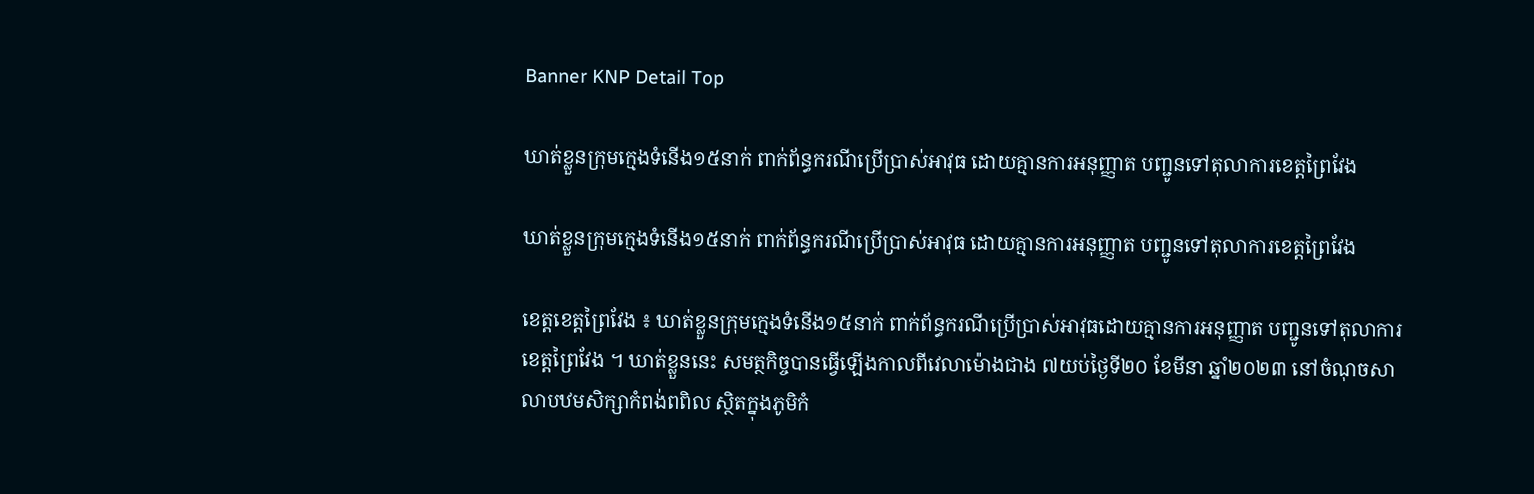Banner KNP Detail Top

ឃាត់ខ្លួនក្រុមក្មេងទំនើង១៥នាក់ ពាក់ព័ន្ធករណីប្រើប្រាស់អាវុធ ដោយគ្មានការអនុញ្ញាត បញ្ជូនទៅតុលាការខេត្តព្រៃវែង

ឃាត់ខ្លួនក្រុមក្មេងទំនើង១៥នាក់ ពាក់ព័ន្ធករណីប្រើប្រាស់អាវុធ ដោយគ្មានការអនុញ្ញាត បញ្ជូនទៅតុលាការខេត្តព្រៃវែង

ខេត្តខេត្តព្រៃវែង ៖ ឃាត់ខ្លួនក្រុមក្មេងទំនើង១៥នាក់ ពាក់ព័ន្ធករណីប្រើប្រាស់អាវុធដោយគ្មានការអនុញ្ញាត បញ្ជូនទៅតុលាការខេត្តព្រៃវែង ។ ឃាត់ខ្លួននេះ សមត្ថកិច្ចបានធ្វើឡើងកាលពីវេលាម៉ោងជាង ៧យប់ថ្ងៃទី២០ ខែមីនា ឆ្នាំ២០២៣ នៅចំណុចសាលាបឋមសិក្សាកំពង់ពពិល ស្ថិតក្នុងភូមិកំ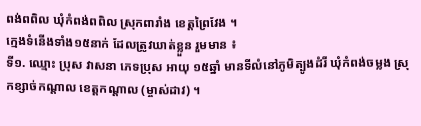ពង់ពពិល ឃុំកំពង់ពពិល ស្រុកពារាំង ខេត្តព្រៃវែង ។
ក្មេងទំនើងទាំង១៥នាក់ ដែលត្រូវឃាត់ខ្លួន រួមមាន ៖
ទី១. ឈ្មោះ ប្រុស វាសនា ភេទប្រុស អាយុ ១៥ឆ្នាំ មានទីលំនៅភូមិត្បូងដំរី ឃុំកំពង់ចម្លង ស្រុកខ្សាច់កណ្តាល ខេត្តកណ្តាល (ម្ចាស់ដាវ) ។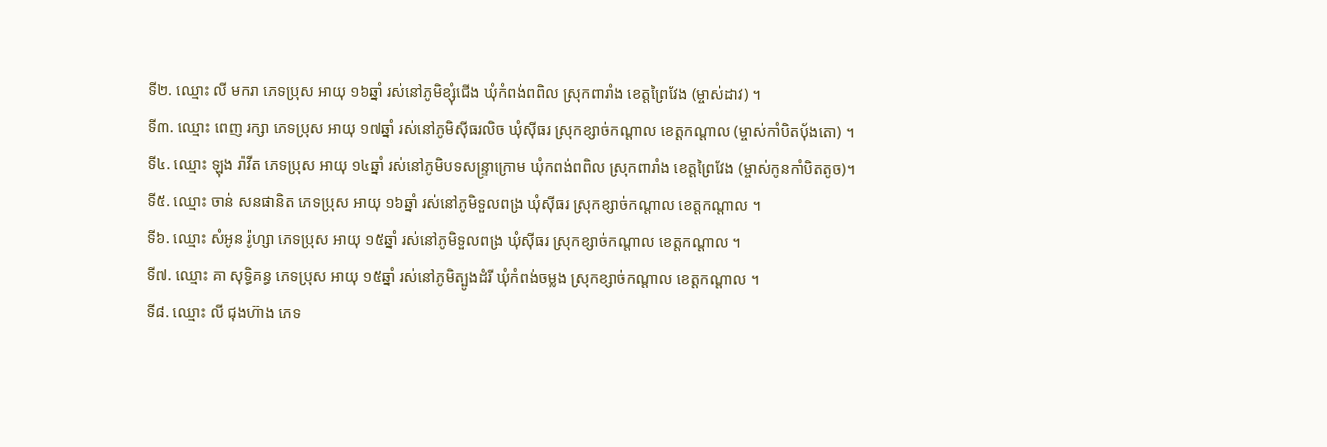ទី២. ឈ្មោះ លី មករា ភេទប្រុស អាយុ ១៦ឆ្នាំ រស់នៅភូមិខ្សុំជើង ឃុំកំពង់ពពិល ស្រុកពារាំង ខេត្តព្រៃវែង (ម្ចាស់ដាវ) ។
ទី៣. ឈ្មោះ ពេញ រក្សា ភេទប្រុស អាយុ ១៧ឆ្នាំ រស់នៅភូមិស៊ីធរលិច ឃុំស៊ីធរ ស្រុកខ្សាច់កណ្តាល ខេត្តកណ្តាល (ម្ចាស់កាំបិតប៉័ងតោ) ។
ទី៤. ឈ្មោះ ឡុង រ៉ាវីត ភេទប្រុស អាយុ ១៤ឆ្នាំ រស់នៅភូមិបទសន្ទ្រាក្រោម ឃុំកពង់ពពិល ស្រុកពារាំង ខេត្តព្រៃវែង (ម្ចាស់កូនកាំបិតតូច)។
ទី៥. ឈ្មោះ ចាន់ សនផានិត ភេទប្រុស អាយុ ១៦ឆ្នាំ រស់នៅភូមិទួលពង្រ ឃុំស៊ីធរ ស្រុកខ្សាច់កណ្តាល ខេត្តកណ្តាល ។
ទី៦. ឈ្មោះ សំអូន រ៉ូហ្សា ភេទប្រុស អាយុ ១៥ឆ្នាំ រស់នៅភូមិទួលពង្រ ឃុំស៊ីធរ ស្រុកខ្សាច់កណ្តាល ខេត្តកណ្តាល ។
ទី៧. ឈ្មោះ គា សុទ្ធិគន្ធ ភេទប្រុស អាយុ ១៥ឆ្នាំ រស់នៅភូមិត្បូងដំរី ឃុំកំពង់ចម្លង ស្រុកខ្សាច់កណ្តាល ខេត្តកណ្តាល ។
ទី៨. ឈ្មោះ លី ជុងហ៊ាង ភេទ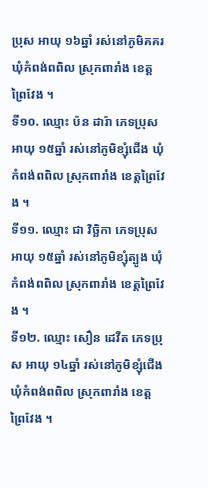ប្រុស អាយុ ១៦ឆ្នាំ រស់នៅភូមិគគរ ឃុំកំពង់ពពិល ស្រុកពារាំង ខេត្តព្រៃវែង ។
ទី១០. ឈ្មោះ ប៉ន ដារ៉ា ភេទប្រុស អាយុ ១៥ឆ្នាំ រស់នៅភូមិខ្សុំជើង ឃុំកំពង់ពពិល ស្រុកពារាំង ខេត្តព្រៃវែង ។
ទី១១. ឈ្មោះ ជា វិច្ឆិកា ភេទប្រុស អាយុ ១៥ឆ្នាំ រស់នៅភូមិខ្សុំត្បូង ឃុំកំពង់ពពិល ស្រុកពារាំង ខេត្តព្រៃវែង ។
ទី១២. ឈ្មោះ សឿន ដេវីត ភេទប្រុស អាយុ ១៤ឆ្នាំ រស់នៅភូមិខ្សុំជើង ឃុំកំពង់ពពិល ស្រុកពារាំង ខេត្តព្រៃវែង ។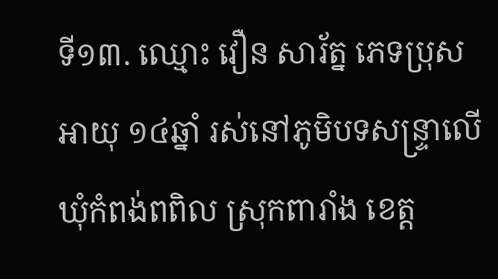ទី១៣. ឈ្មោះ វឿន សារ័ត្ន ភេទប្រុស អាយុ ១៤ឆ្នាំ រស់នៅភូមិបទសន្ទ្រាលើ ឃុំកំពង់ពពិល ស្រុកពារាំង ខេត្ត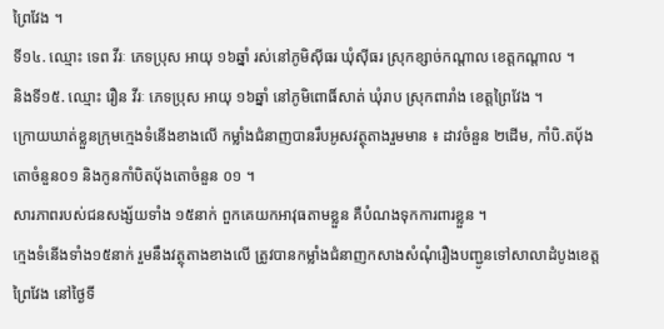ព្រៃវែង ។
ទី១៤. ឈ្មោះ ទេព វីរៈ ភេទប្រុស អាយុ ១៦ឆ្នាំ រស់នៅភូមិស៊ីធរ ឃុំស៊ីធរ ស្រុកខ្សាច់កណ្តាល ខេត្តកណ្តាល ។
និងទី១៥. ឈ្មោះ រឿន វីរៈ ភេទប្រុស អាយុ ១៦ឆ្នាំ នៅភូមិពោធិ៍សាត់ ឃុំរាប ស្រុកពារាំង ខេត្តព្រៃវែង ។
ក្រោយឃាត់ខ្លួនក្រុមក្មេងទំនើងខាងលើ កម្លាំងជំនាញបានរឹបអូសវត្ថុតាងរួមមាន ៖ ដាវចំនួន ២ដើម, កាំបិ.តប៉័ងតោចំនួន០១ និងកូនកាំបិតប៉័ងតោចំនួន ០១ ។
សារភាពរបស់ជនសង្ស័យទាំង ១៥នាក់ ពួកគេយកអាវុធតាមខ្លួន គឺបំណងទុកការពារខ្លួន ។
ក្មេងទំនើងទាំង១៥នាក់ រួមនឹងវត្ថុតាងខាងលើ ត្រូវបានកម្លាំងជំនាញកសាងសំណុំរឿងបញ្ជូនទៅសាលាដំបូងខេត្តព្រៃវែង នៅថ្ងៃទី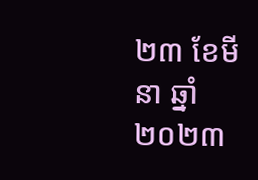២៣ ខែមីនា ឆ្នាំ២០២៣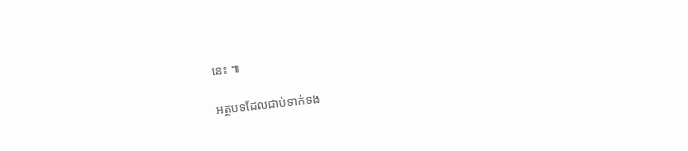នេះ ៕

អត្ថបទដែលជាប់ទាក់ទង